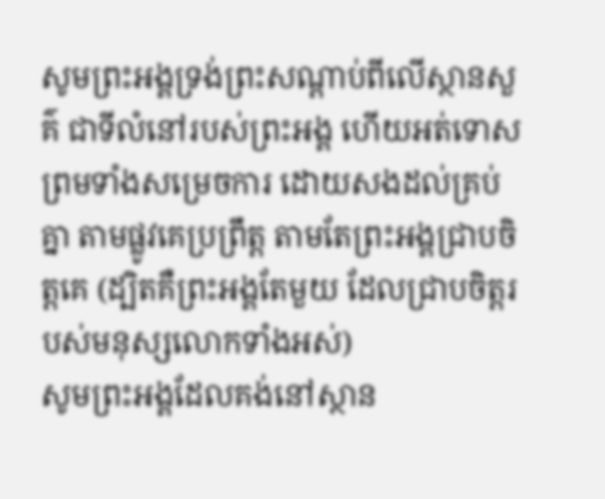សូមព្រះអង្គទ្រង់ព្រះសណ្ដាប់ពីលើស្ថានសួគ៌ ជាទីលំនៅរបស់ព្រះអង្គ ហើយអត់ទោស ព្រមទាំងសម្រេចការ ដោយសងដល់គ្រប់គ្នា តាមផ្លូវគេប្រព្រឹត្ត តាមតែព្រះអង្គជ្រាបចិត្តគេ (ដ្បិតគឺព្រះអង្គតែមួយ ដែលជ្រាបចិត្តរបស់មនុស្សលោកទាំងអស់)
សូមព្រះអង្គដែលគង់នៅស្ថាន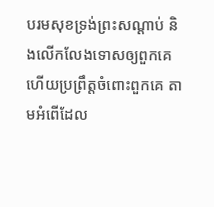បរមសុខទ្រង់ព្រះសណ្ដាប់ និងលើកលែងទោសឲ្យពួកគេ ហើយប្រព្រឹត្តចំពោះពួកគេ តាមអំពើដែល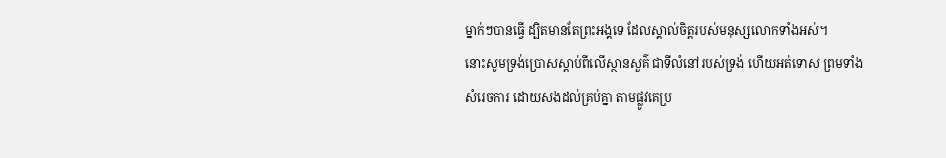ម្នាក់ៗបានធ្វើ ដ្បិតមានតែព្រះអង្គទេ ដែលស្គាល់ចិត្តរបស់មនុស្សលោកទាំងអស់។
នោះសូមទ្រង់ប្រោសស្តាប់ពីលើស្ថានសួគ៌ ជាទីលំនៅរបស់ទ្រង់ ហើយអត់ទោស ព្រមទាំងសំរេចការ ដោយសងដល់គ្រប់គ្នា តាមផ្លូវគេប្រ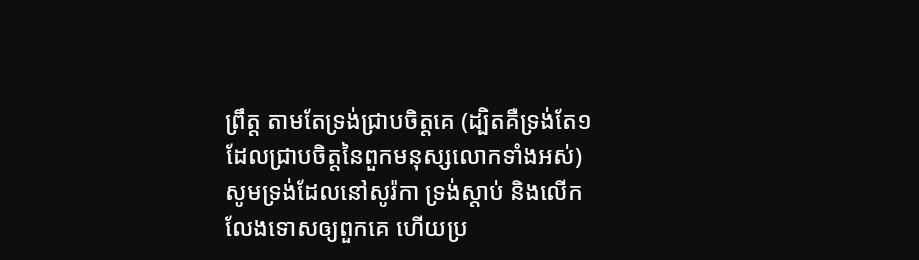ព្រឹត្ត តាមតែទ្រង់ជ្រាបចិត្តគេ (ដ្បិតគឺទ្រង់តែ១ ដែលជ្រាបចិត្តនៃពួកមនុស្សលោកទាំងអស់)
សូមទ្រង់ដែលនៅសូរ៉កា ទ្រង់ស្តាប់ និងលើកលែងទោសឲ្យពួកគេ ហើយប្រ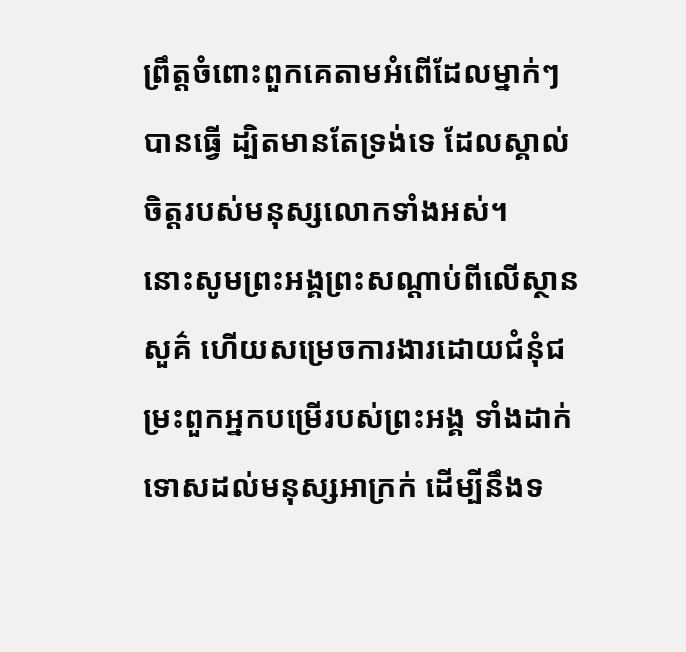ព្រឹត្តចំពោះពួកគេតាមអំពើដែលម្នាក់ៗបានធ្វើ ដ្បិតមានតែទ្រង់ទេ ដែលស្គាល់ចិត្តរបស់មនុស្សលោកទាំងអស់។
នោះសូមព្រះអង្គព្រះសណ្តាប់ពីលើស្ថានសួគ៌ ហើយសម្រេចការងារដោយជំនុំជម្រះពួកអ្នកបម្រើរបស់ព្រះអង្គ ទាំងដាក់ទោសដល់មនុស្សអាក្រក់ ដើម្បីនឹងទ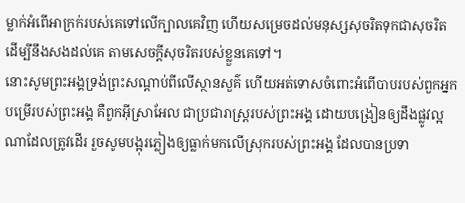ម្លាក់អំពើអាក្រក់របស់គេទៅលើក្បាលគេវិញ ហើយសម្រេចដល់មនុស្សសុចរិតទុកជាសុចរិត ដើម្បីនឹងសងដល់គេ តាមសេចក្ដីសុចរិតរបស់ខ្លួនគេទៅ។
នោះសូមព្រះអង្គទ្រង់ព្រះសណ្ដាប់ពីលើស្ថានសួគ៌ ហើយអត់ទោសចំពោះអំពើបាបរបស់ពួកអ្នកបម្រើរបស់ព្រះអង្គ គឺពួកអ៊ីស្រាអែល ជាប្រជារាស្ត្ររបស់ព្រះអង្គ ដោយបង្រៀនឲ្យដឹងផ្លូវល្អណាដែលត្រូវដើរ រួចសូមបង្អុរភ្លៀងឲ្យធ្លាក់មកលើស្រុករបស់ព្រះអង្គ ដែលបានប្រទា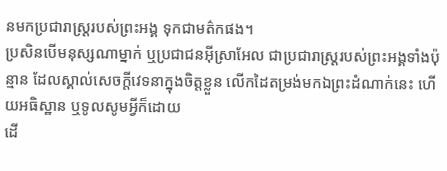នមកប្រជារាស្ត្ររបស់ព្រះអង្គ ទុកជាមត៌កផង។
ប្រសិនបើមនុស្សណាម្នាក់ ឬប្រជាជនអ៊ីស្រាអែល ជាប្រជារាស្ត្ររបស់ព្រះអង្គទាំងប៉ុន្មាន ដែលស្គាល់សេចក្ដីវេទនាក្នុងចិត្តខ្លួន លើកដៃតម្រង់មកឯព្រះដំណាក់នេះ ហើយអធិស្ឋាន ឬទូលសូមអ្វីក៏ដោយ
ដើ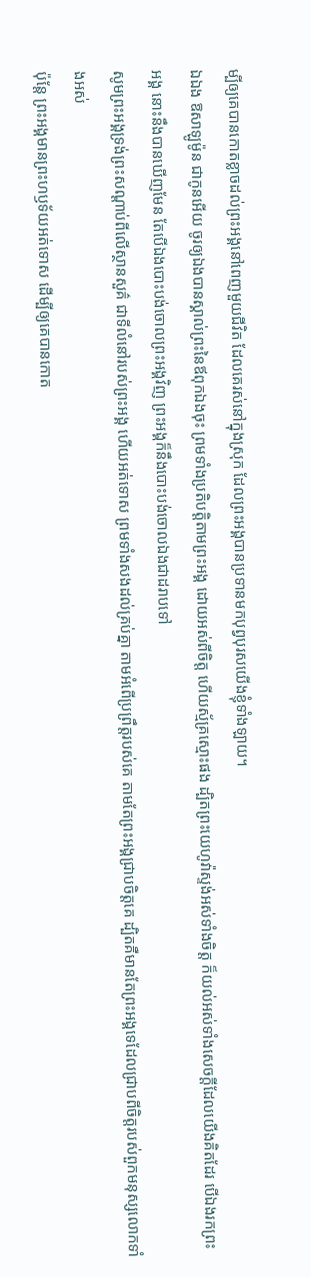ម្បីឲ្យគេបានកោតខ្លាចដល់ព្រះអង្គនៅពេញមួយជីវិត ដែលគេរស់នៅក្នុងស្រុក ដែលព្រះអង្គបានប្រទានមកបុព្វបុរសយើងខ្ញុំទាំងឡាយ។
ឯឯង ឱសាឡូម៉ូន ជាកូនអើយ ចូរឲ្យឯងបានស្គាល់ព្រះនៃឪពុកឯងចុះ ព្រមទាំងប្រតិបត្តិតាមព្រះអង្គ ដោយអស់ពីចិត្ត ហើយស្ម័គ្រស្មោះផង ដ្បិតព្រះយេហូវ៉ាស្ទង់អស់ទាំងចិត្ត ក៏យល់អស់ទាំងសេចក្ដីដែលយើងគិតដែរ បើឯងរកព្រះអង្គ នោះនឹងបានឃើញមែន តែបើឯងបោះបង់ចោលព្រះអង្គវិញ ព្រះអង្គក៏នឹងបោះបង់ចោលឯងជាដរាបទៅ
សូមព្រះអង្គទ្រង់ព្រះសណ្ដាប់ពីលើស្ថានសួគ៌ ជាទីលំនៅរបស់ព្រះអង្គ ហើយអត់ទោស ព្រមទាំងសងដល់គ្រប់គ្នា តាមអំពើប្រព្រឹត្តរបស់គេ តាមតែព្រះអង្គជ្រាបចិត្តគេ ដ្បិតគឺមានតែព្រះអង្គទេដែលជ្រាបពីចិត្តរបស់ពួកមនុស្សលោកទាំងអស់
ប៉ុន្តែ ព្រះអង្គមានព្រះហឫទ័យអត់ទោស ដើម្បីឲ្យគេបានកោត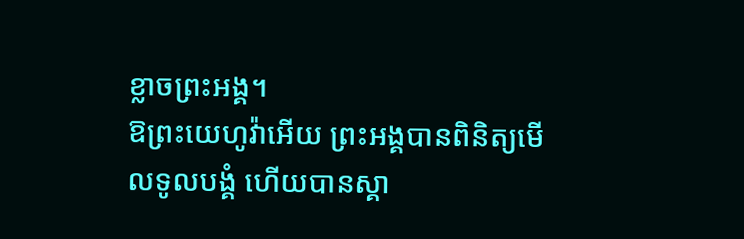ខ្លាចព្រះអង្គ។
ឱព្រះយេហូវ៉ាអើយ ព្រះអង្គបានពិនិត្យមើលទូលបង្គំ ហើយបានស្គា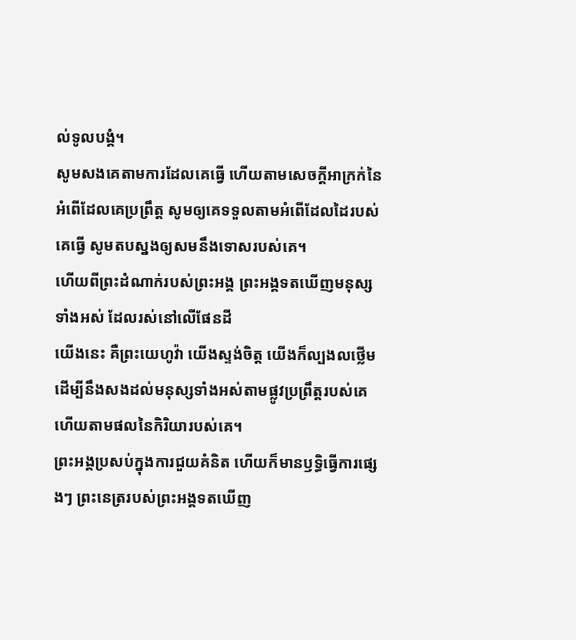ល់ទូលបង្គំ។
សូមសងគេតាមការដែលគេធ្វើ ហើយតាមសេចក្ដីអាក្រក់នៃអំពើដែលគេប្រព្រឹត្ត សូមឲ្យគេទទួលតាមអំពើដែលដៃរបស់គេធ្វើ សូមតបស្នងឲ្យសមនឹងទោសរបស់គេ។
ហើយពីព្រះដំណាក់របស់ព្រះអង្គ ព្រះអង្គទតឃើញមនុស្សទាំងអស់ ដែលរស់នៅលើផែនដី
យើងនេះ គឺព្រះយេហូវ៉ា យើងស្ទង់ចិត្ត យើងក៏ល្បងលថ្លើម ដើម្បីនឹងសងដល់មនុស្សទាំងអស់តាមផ្លូវប្រព្រឹត្តរបស់គេ ហើយតាមផលនៃកិរិយារបស់គេ។
ព្រះអង្គប្រសប់ក្នុងការជួយគំនិត ហើយក៏មានឫទ្ធិធ្វើការផ្សេងៗ ព្រះនេត្ររបស់ព្រះអង្គទតឃើញ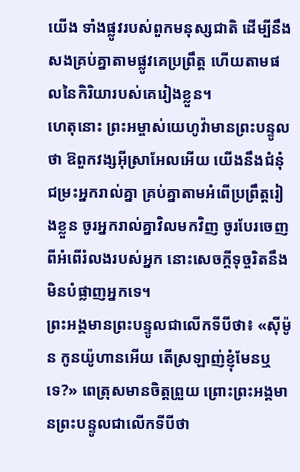យើង ទាំងផ្លូវរបស់ពួកមនុស្សជាតិ ដើម្បីនឹងសងគ្រប់គ្នាតាមផ្លូវគេប្រព្រឹត្ត ហើយតាមផលនៃកិរិយារបស់គេរៀងខ្លួន។
ហេតុនោះ ព្រះអម្ចាស់យេហូវ៉ាមានព្រះបន្ទូលថា ឱពួកវង្សអ៊ីស្រាអែលអើយ យើងនឹងជំនុំជម្រះអ្នករាល់គ្នា គ្រប់គ្នាតាមអំពើប្រព្រឹត្តរៀងខ្លួន ចូរអ្នករាល់គ្នាវិលមកវិញ ចូរបែរចេញពីអំពើរំលងរបស់អ្នក នោះសេចក្ដីទុច្ចរិតនឹងមិនបំផ្លាញអ្នកទេ។
ព្រះអង្គមានព្រះបន្ទូលជាលើកទីបីថា៖ «ស៊ីម៉ូន កូនយ៉ូហានអើយ តើស្រឡាញ់ខ្ញុំមែនឬទេ?» ពេត្រុសមានចិត្តព្រួយ ព្រោះព្រះអង្គមានព្រះបន្ទូលជាលើកទីបីថា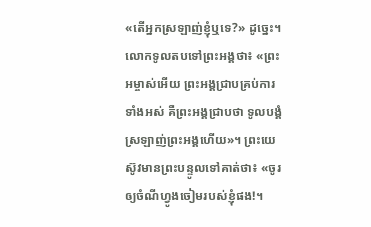«តើអ្នកស្រឡាញ់ខ្ញុំឬទេ?» ដូច្នេះ។ លោកទូលតបទៅព្រះអង្គថា៖ «ព្រះអម្ចាស់អើយ ព្រះអង្គជ្រាបគ្រប់ការទាំងអស់ គឺព្រះអង្គជ្រាបថា ទូលបង្គំស្រឡាញ់ព្រះអង្គហើយ»។ ព្រះយេស៊ូវមានព្រះបន្ទូលទៅគាត់ថា៖ «ចូរឲ្យចំណីហ្វូងចៀមរបស់ខ្ញុំផង!។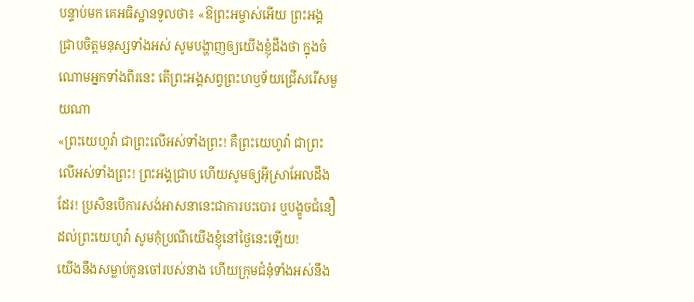បន្ទាប់មក គេអធិស្ឋានទូលថា៖ «ឱព្រះអម្ចាស់អើយ ព្រះអង្គជ្រាបចិត្តមនុស្សទាំងអស់ សូមបង្ហាញឲ្យយើងខ្ញុំដឹងថា ក្នុងចំណោមអ្នកទាំងពីរនេះ តើព្រះអង្គសព្វព្រះហឫទ័យជ្រើសរើសមួយណា
«ព្រះយេហូវ៉ា ជាព្រះលើអស់ទាំងព្រះ! គឺព្រះយេហូវ៉ា ជាព្រះលើអស់ទាំងព្រះ! ព្រះអង្គជ្រាប ហើយសូមឲ្យអ៊ីស្រាអែលដឹងដែរ! ប្រសិនបើការសង់អាសនានេះជាការបះបោរ ឬបង្ខូចជំនឿដល់ព្រះយេហូវ៉ា សូមកុំប្រណីយើងខ្ញុំនៅថ្ងៃនេះឡើយ!
យើងនឹងសម្លាប់កូនចៅរបស់នាង ហើយក្រុមជំនុំទាំងអស់នឹង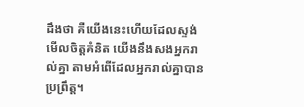ដឹងថា គឺយើងនេះហើយដែលស្ទង់មើលចិត្តគំនិត យើងនឹងសងអ្នករាល់គ្នា តាមអំពើដែលអ្នករាល់គ្នាបានប្រព្រឹត្ត។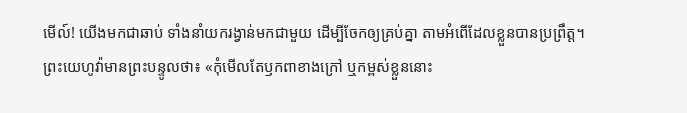មើល៍! យើងមកជាឆាប់ ទាំងនាំយករង្វាន់មកជាមួយ ដើម្បីចែកឲ្យគ្រប់គ្នា តាមអំពើដែលខ្លួនបានប្រព្រឹត្ត។
ព្រះយេហូវ៉ាមានព្រះបន្ទូលថា៖ «កុំមើលតែឫកពាខាងក្រៅ ឬកម្ពស់ខ្លួននោះ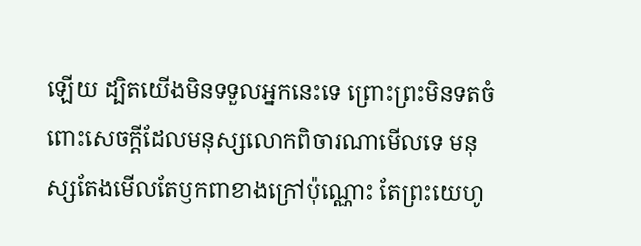ឡើយ ដ្បិតយើងមិនទទួលអ្នកនេះទេ ព្រោះព្រះមិនទតចំពោះសេចក្ដីដែលមនុស្សលោកពិចារណាមើលទេ មនុស្សតែងមើលតែឫកពាខាងក្រៅប៉ុណ្ណោះ តែព្រះយេហូ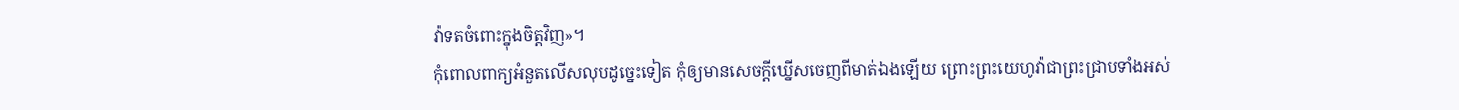វ៉ាទតចំពោះក្នុងចិត្តវិញ»។
កុំពោលពាក្យអំនួតលើសលុបដូច្នេះទៀត កុំឲ្យមានសេចក្ដីឃ្នើសចេញពីមាត់ឯងឡើយ ព្រោះព្រះយេហូវ៉ាជាព្រះជ្រាបទាំងអស់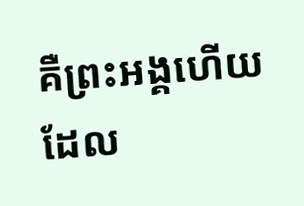គឺព្រះអង្គហើយដែល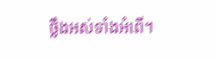ថ្លឹងអស់ទាំងអំពើ។